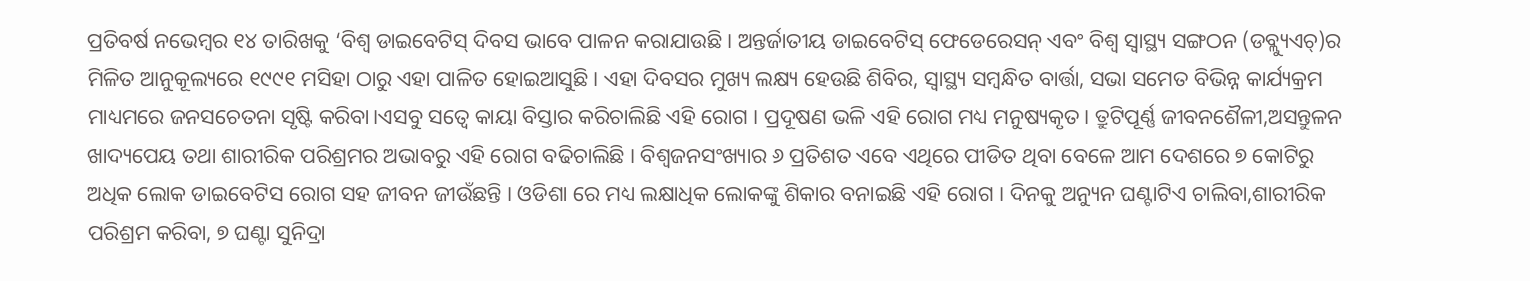ପ୍ରତିବର୍ଷ ନଭେମ୍ବର ୧୪ ତାରିଖକୁ ‘ବିଶ୍ବ ଡାଇବେଟିସ୍ ଦିବସ ଭାବେ ପାଳନ କରାଯାଉଛି । ଅନ୍ତର୍ଜାତୀୟ ଡାଇବେଟିସ୍ ଫେଡେରେସନ୍ ଏବଂ ବିଶ୍ବ ସ୍ବାସ୍ଥ୍ୟ ସଙ୍ଗଠନ (ଡବ୍ଲ୍ୟୁଏଚ୍)ର ମିଳିତ ଆନୁକୂଲ୍ୟରେ ୧୯୯୧ ମସିହା ଠାରୁ ଏହା ପାଳିତ ହୋଇଆସୁଛି। ଏହା ଦିବସର ମୁଖ୍ୟ ଲକ୍ଷ୍ୟ ହେଉଛି ଶିବିର, ସ୍ବାସ୍ଥ୍ୟ ସମ୍ବନ୍ଧିତ ବାର୍ତ୍ତା, ସଭା ସମେତ ବିଭିନ୍ନ କାର୍ଯ୍ୟକ୍ରମ ମାଧ୍ୟମରେ ଜନସଚେତନା ସୃଷ୍ଟି କରିବା।ଏସବୁ ସତ୍ୱେ କାୟା ବିସ୍ତାର କରିଚାଲିଛି ଏହି ରୋଗ । ପ୍ରଦୂଷଣ ଭଳି ଏହି ରୋଗ ମଧ୍ୟ ମନୁଷ୍ୟକୃତ। ତ୍ରୁଟିପୂର୍ଣ୍ଣ ଜୀବନଶୈଳୀ,ଅସନ୍ତୁଳନ ଖାଦ୍ୟପେୟ ତଥା ଶାରୀରିକ ପରିଶ୍ରମର ଅଭାବରୁ ଏହି ରୋଗ ବଢିଚାଲିଛି । ବିଶ୍ୱଜନସଂଖ୍ୟାର ୬ ପ୍ରତିଶତ ଏବେ ଏଥିରେ ପୀଡିତ ଥିବା ବେଳେ ଆମ ଦେଶରେ ୭ କୋଟିରୁ ଅଧିକ ଲୋକ ଡାଇବେଟିସ ରୋଗ ସହ ଜୀବନ ଜୀଉଁଛନ୍ତି । ଓଡିଶା ରେ ମଧ୍ୟ ଲକ୍ଷାଧିକ ଲୋକଙ୍କୁ ଶିକାର ବନାଇଛି ଏହି ରୋଗ । ଦିନକୁ ଅନ୍ୟୁନ ଘଣ୍ଟାଟିଏ ଚାଲିବା,ଶାରୀରିକ ପରିଶ୍ରମ କରିବା, ୭ ଘଣ୍ଟା ସୁନିଦ୍ରା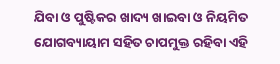ଯିବା ଓ ପୁଷ୍ଟିକର ଖାଦ୍ୟ ଖାଇବା ଓ ନିୟମିତ ଯୋଗବ୍ୟାୟାମ ସହିତ ଚାପମୁକ୍ତ ରହିବା ଏହି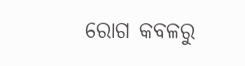ରୋଗ କବଳରୁ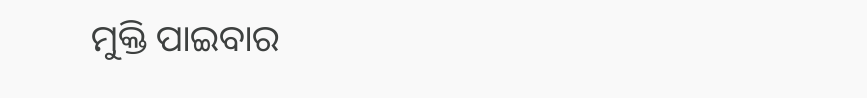ମୁକ୍ତି ପାଇବାର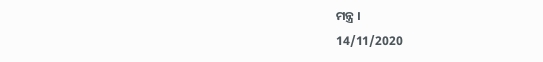ମନ୍ତ୍ର ।
14/11/2020